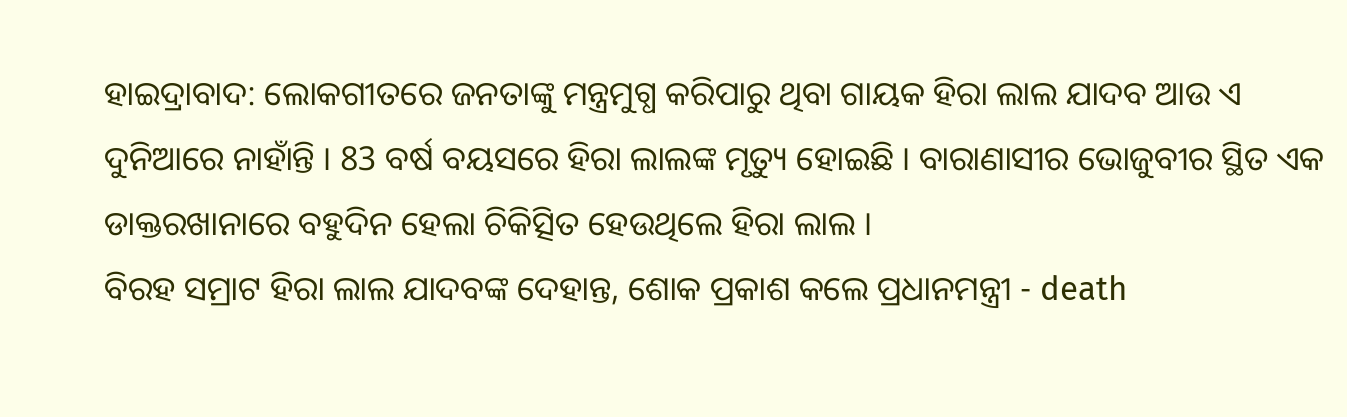ହାଇଦ୍ରାବାଦ: ଲୋକଗୀତରେ ଜନତାଙ୍କୁ ମନ୍ତ୍ରମୁଗ୍ଧ କରିପାରୁ ଥିବା ଗାୟକ ହିରା ଲାଲ ଯାଦବ ଆଉ ଏ ଦୁନିଆରେ ନାହାଁନ୍ତି । 83 ବର୍ଷ ବୟସରେ ହିରା ଲାଲଙ୍କ ମୃତ୍ୟୁ ହୋଇଛି । ବାରାଣାସୀର ଭୋଜୁବୀର ସ୍ଥିତ ଏକ ଡାକ୍ତରଖାନାରେ ବହୁଦିନ ହେଲା ଚିକିତ୍ସିତ ହେଉଥିଲେ ହିରା ଲାଲ ।
ବିରହ ସମ୍ରାଟ ହିରା ଲାଲ ଯାଦବଙ୍କ ଦେହାନ୍ତ, ଶୋକ ପ୍ରକାଶ କଲେ ପ୍ରଧାନମନ୍ତ୍ରୀ - death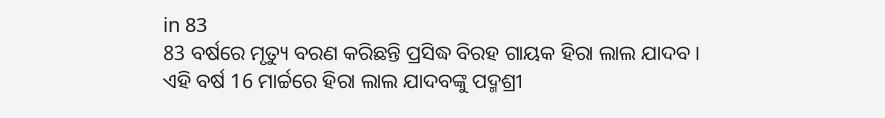in 83
83 ବର୍ଷରେ ମୃତ୍ୟୁ ବରଣ କରିଛନ୍ତି ପ୍ରସିଦ୍ଧ ବିରହ ଗାୟକ ହିରା ଲାଲ ଯାଦବ । ଏହି ବର୍ଷ 16 ମାର୍ଚ୍ଚରେ ହିରା ଲାଲ ଯାଦବଙ୍କୁ ପଦ୍ମଶ୍ରୀ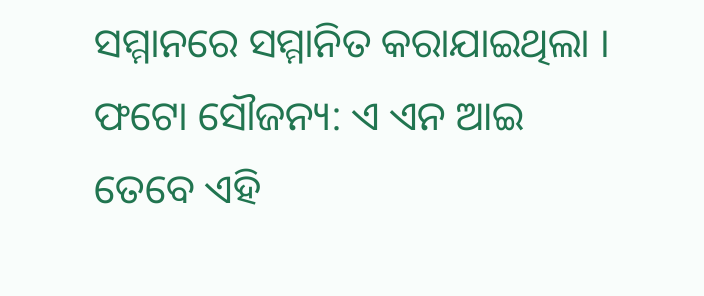ସମ୍ମାନରେ ସମ୍ମାନିତ କରାଯାଇଥିଲା ।
ଫଟୋ ସୌଜନ୍ୟ: ଏ ଏନ ଆଇ
ତେବେ ଏହି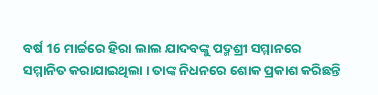ବର୍ଷ 16 ମାର୍ଚ୍ଚରେ ହିରା ଲାଲ ଯାଦବଙ୍କୁ ପଦ୍ମଶ୍ରୀ ସମ୍ମାନରେ ସମ୍ମାନିତ କରାଯାଇଥିଲା । ତାଙ୍କ ନିଧନରେ ଶୋକ ପ୍ରକାଶ କରିଛନ୍ତି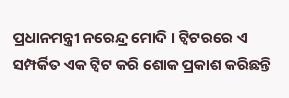ପ୍ରଧାନମନ୍ତ୍ରୀ ନରେନ୍ଦ୍ର ମୋଦି । ଟ୍ବିଟରରେ ଏ ସମ୍ପର୍କିତ ଏକ ଟ୍ବିଟ କରି ଶୋକ ପ୍ରକାଶ କରିଛନ୍ତି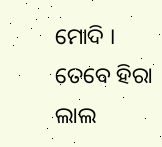ମୋଦି ।
ତେବେ ହିରା ଲାଲ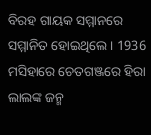ବିରହ ଗାୟକ ସମ୍ମାନରେ ସମ୍ମାନିତ ହୋଇଥିଲେ । 1936 ମସିହାରେ ଚେତଗଞ୍ଜରେ ହିରା ଲାଲଙ୍କ ଜନ୍ମ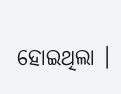ହୋଇଥିଲା ।